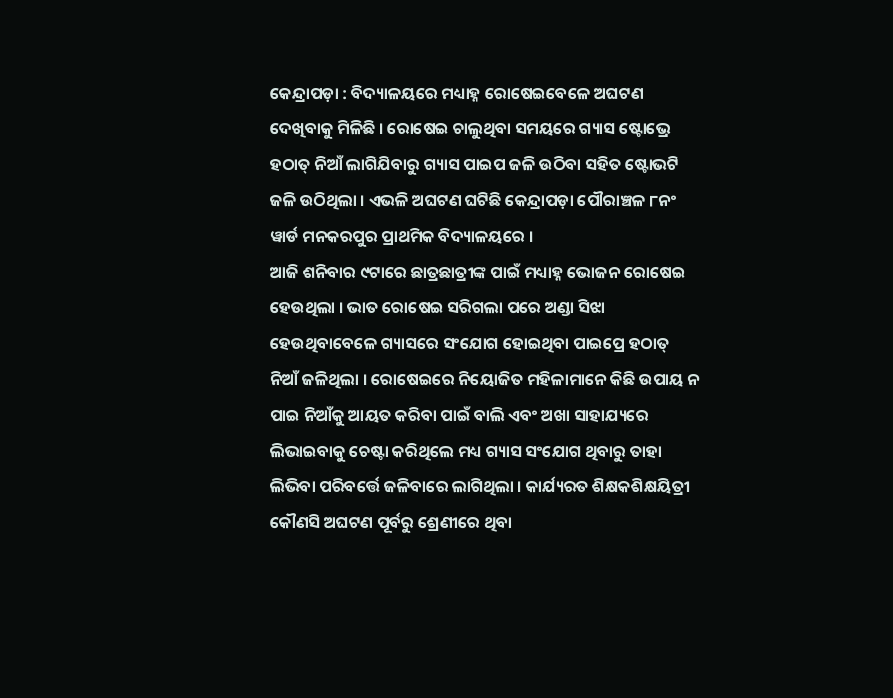କେନ୍ଦ୍ରାପଡ଼ା : ବିଦ୍ୟାଳୟରେ ମଧ୍ୟାହ୍ନ ରୋଷେଇବେଳେ ଅଘଟଣ ଦେଖିବାକୁ ମିଳିଛି । ରୋଷେଇ ଚାଲୁଥିବା ସମୟରେ ଗ୍ୟାସ ଷ୍ଟୋଭ୍ରେ ହଠାତ୍ ନିଆଁ ଲାଗିଯିବାରୁ ଗ୍ୟାସ ପାଇପ ଜଳି ଉଠିବା ସହିତ ଷ୍ଟୋଭଟି ଜଳି ଉଠିଥିଲା । ଏଭଳି ଅଘଟଣ ଘଟିଛି କେନ୍ଦ୍ରାପଡ଼ା ପୌରାଞ୍ଚଳ ୮ନଂ ୱାର୍ଡ ମନକରପୁର ପ୍ରାଥମିକ ବିଦ୍ୟାଳୟରେ ।
ଆଜି ଶନିବାର ୯ଟାରେ ଛାତ୍ରଛାତ୍ରୀଙ୍କ ପାଇଁ ମଧ୍ୟାହ୍ନ ଭୋଜନ ରୋଷେଇ ହେଉଥିଲା । ଭାତ ରୋଷେଇ ସରିଗଲା ପରେ ଅଣ୍ଡା ସିଝା ହେଉଥିବାବେଳେ ଗ୍ୟାସରେ ସଂଯୋଗ ହୋଇଥିବା ପାଇପ୍ରେ ହଠାତ୍ ନିଆଁ ଜଳିଥିଲା । ରୋଷେଇରେ ନିୟୋଜିତ ମହିଳାମାନେ କିଛି ଉପାୟ ନ ପାଇ ନିଆଁକୁ ଆୟତ କରିବା ପାଇଁ ବାଲି ଏବଂ ଅଖା ସାହାଯ୍ୟରେ ଲିଭାଇବାକୁ ଚେଷ୍ଟା କରିଥିଲେ ମଧ୍ୟ ଗ୍ୟାସ ସଂଯୋଗ ଥିବାରୁ ତାହା ଲିଭିବା ପରିବର୍ତ୍ତେ ଜଳିବାରେ ଲାଗିଥିଲା । କାର୍ଯ୍ୟରତ ଶିକ୍ଷକଶିକ୍ଷୟିତ୍ରୀ କୌଣସି ଅଘଟଣ ପୂର୍ବରୁ ଶ୍ରେଣୀରେ ଥିବା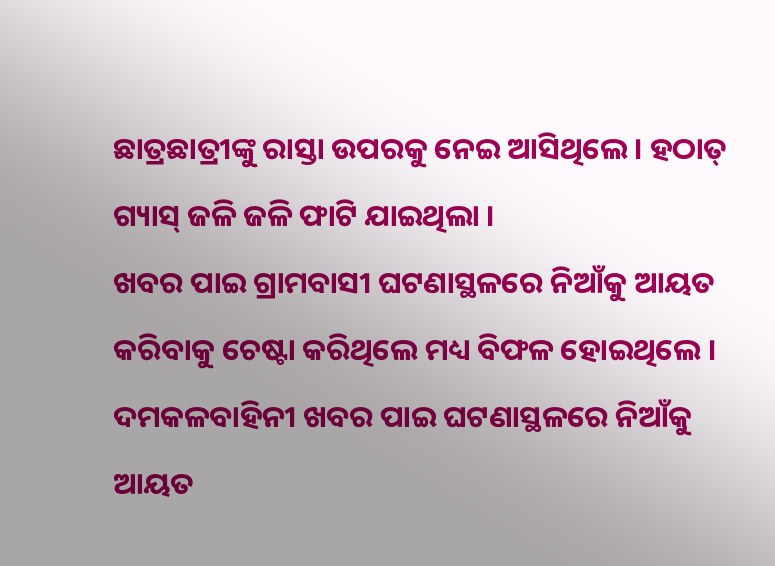ଛାତ୍ରଛାତ୍ରୀଙ୍କୁ ରାସ୍ତା ଉପରକୁ ନେଇ ଆସିଥିଲେ । ହଠାତ୍ ଗ୍ୟାସ୍ ଜଳି ଜଳି ଫାଟି ଯାଇଥିଲା ।
ଖବର ପାଇ ଗ୍ରାମବାସୀ ଘଟଣାସ୍ଥଳରେ ନିଆଁକୁ ଆୟତ କରିବାକୁ ଚେଷ୍ଟା କରିଥିଲେ ମଧ୍ୟ ବିଫଳ ହୋଇଥିଲେ । ଦମକଳବାହିନୀ ଖବର ପାଇ ଘଟଣାସ୍ଥଳରେ ନିଆଁକୁ ଆୟତ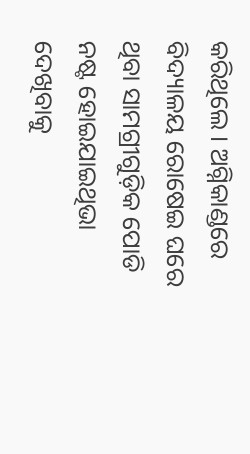କରିଥିଲେ । ଅଗ୍ନିକାଣ୍ଡରେ ବିଦ୍ୟାଳୟ ରୋଷେଇ ଘରେ ଥିବା ସାମଗ୍ରୀଗୁଡ଼ିକ ପୋଡି ନଷ୍ଟ ହୋଇଯାଇଥିଭା ଦେଖିବାକୁ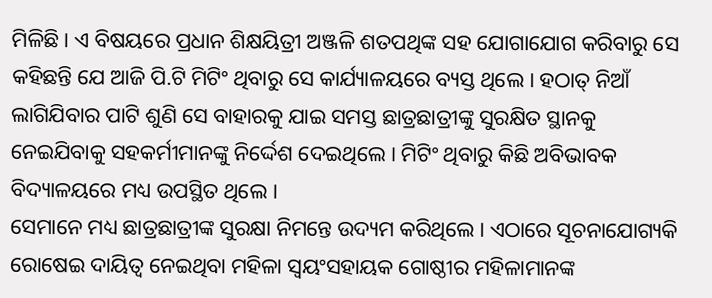ମିଳିଛି । ଏ ବିଷୟରେ ପ୍ରଧାନ ଶିକ୍ଷୟିତ୍ରୀ ଅଞ୍ଜଳି ଶତପଥିଙ୍କ ସହ ଯୋଗାଯୋଗ କରିବାରୁ ସେ କହିଛନ୍ତି ଯେ ଆଜି ପି.ଟି ମିଟିଂ ଥିବାରୁ ସେ କାର୍ଯ୍ୟାଳୟରେ ବ୍ୟସ୍ତ ଥିଲେ । ହଠାତ୍ ନିଆଁ ଲାଗିଯିବାର ପାଟି ଶୁଣି ସେ ବାହାରକୁ ଯାଇ ସମସ୍ତ ଛାତ୍ରଛାତ୍ରୀଙ୍କୁ ସୁରକ୍ଷିତ ସ୍ଥାନକୁ ନେଇଯିବାକୁ ସହକର୍ମୀମାନଙ୍କୁ ନିର୍ଦ୍ଦେଶ ଦେଇଥିଲେ । ମିଟିଂ ଥିବାରୁ କିଛି ଅବିଭାବକ ବିଦ୍ୟାଳୟରେ ମଧ୍ୟ ଉପସ୍ଥିତ ଥିଲେ ।
ସେମାନେ ମଧ୍ୟ ଛାତ୍ରଛାତ୍ରୀଙ୍କ ସୁରକ୍ଷା ନିମନ୍ତେ ଉଦ୍ୟମ କରିଥିଲେ । ଏଠାରେ ସୂଚନାଯୋଗ୍ୟକି ରୋଷେଇ ଦାୟିତ୍ୱ ନେଇଥିବା ମହିଳା ସ୍ୱୟଂସହାୟକ ଗୋଷ୍ଠୀର ମହିଳାମାନଙ୍କ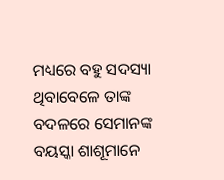ମଧ୍ୟରେ ବହୁ ସଦସ୍ୟା ଥିବାବେଳେ ତାଙ୍କ ବଦଳରେ ସେମାନଙ୍କ ବୟସ୍କା ଶାଶୂମାନେ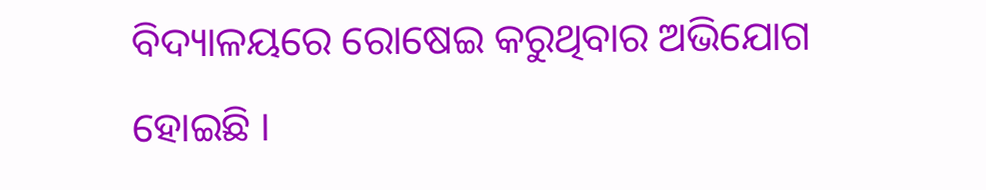ବିଦ୍ୟାଳୟରେ ରୋଷେଇ କରୁଥିବାର ଅଭିଯୋଗ ହୋଇଛି ।